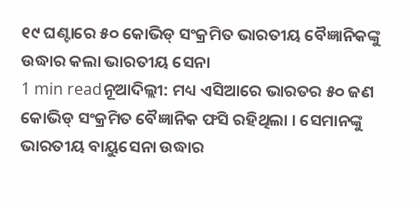୧୯ ଘଣ୍ଟାରେ ୫୦ କୋଭିଡ୍ ସଂକ୍ରମିତ ଭାରତୀୟ ବୈଜ୍ଞାନିକଙ୍କୁ ଉଦ୍ଧାର କଲା ଭାରତୀୟ ସେନା
1 min readନୂଆଦିଲ୍ଲୀ: ମଧ୍ୟ ଏସିଆରେ ଭାରତର ୫୦ ଜଣ କୋଭିଡ୍ ସଂକ୍ରମିତ ବୈଜ୍ଞାନିକ ଫସି ରହିଥିଲା । ସେମାନଙ୍କୁ ଭାରତୀୟ ବାୟୁସେନା ଉଦ୍ଧାର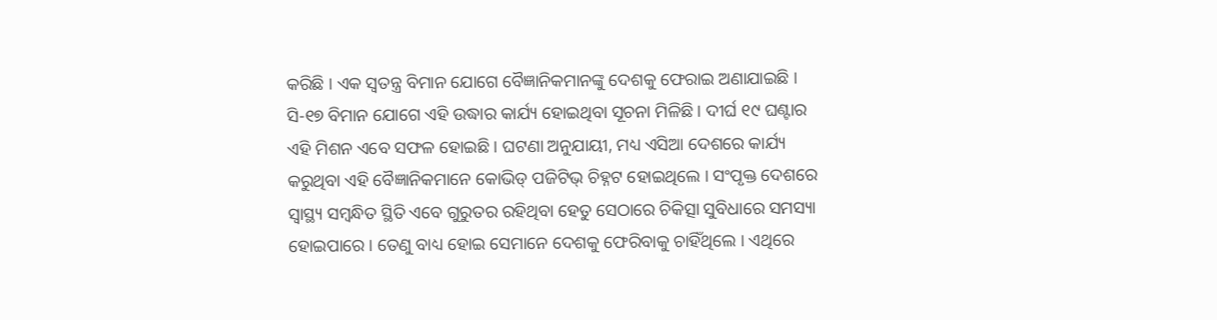କରିଛି । ଏକ ସ୍ୱତନ୍ତ୍ର ବିମାନ ଯୋଗେ ବୈଜ୍ଞାନିକମାନଙ୍କୁ ଦେଶକୁ ଫେରାଇ ଅଣାଯାଇଛି । ସି-୧୭ ବିମାନ ଯୋଗେ ଏହି ଉଦ୍ଧାର କାର୍ଯ୍ୟ ହୋଇଥିବା ସୂଚନା ମିଳିଛି । ଦୀର୍ଘ ୧୯ ଘଣ୍ଟାର ଏହି ମିଶନ ଏବେ ସଫଳ ହୋଇଛି । ଘଟଣା ଅନୁଯାୟୀ, ମଧ୍ୟ ଏସିଆ ଦେଶରେ କାର୍ଯ୍ୟ କରୁଥିବା ଏହି ବୈଜ୍ଞାନିକମାନେ କୋଭିଡ୍ ପଜିଟିଭ୍ ଚିହ୍ନଟ ହୋଇଥିଲେ । ସଂପୃକ୍ତ ଦେଶରେ ସ୍ୱାସ୍ଥ୍ୟ ସମ୍ୱନ୍ଧିତ ସ୍ଥିତି ଏବେ ଗୁରୁତର ରହିଥିବା ହେତୁ ସେଠାରେ ଚିକିତ୍ସା ସୁବିଧାରେ ସମସ୍ୟା ହୋଇପାରେ । ତେଣୁ ବାଧ୍ୟ ହୋଇ ସେମାନେ ଦେଶକୁ ଫେରିବାକୁ ଚାହିଁଥିଲେ । ଏଥିରେ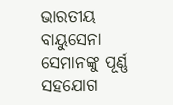ଭାରତୀୟ ବାୟୁସେନା ସେମାନଙ୍କୁ ପୂର୍ଣ୍ଣ ସହଯୋଗ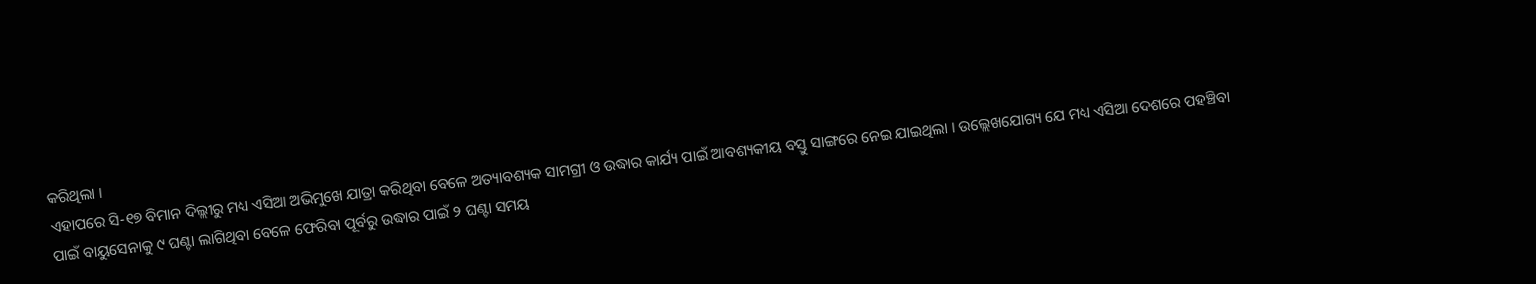କରିଥିଲା ।
ଏହାପରେ ସି-୧୭ ବିମାନ ଦିଲ୍ଲୀରୁ ମଧ୍ୟ ଏସିଆ ଅଭିମୁଖେ ଯାତ୍ରା କରିଥିବା ବେଳେ ଅତ୍ୟାବଶ୍ୟକ ସାମଗ୍ରୀ ଓ ଉଦ୍ଧାର କାର୍ଯ୍ୟ ପାଇଁ ଆବଶ୍ୟକୀୟ ବସ୍ତୁ ସାଙ୍ଗରେ ନେଇ ଯାଇଥିଲା । ଉଲ୍ଲେଖଯୋଗ୍ୟ ଯେ ମଧ୍ୟ ଏସିଆ ଦେଶରେ ପହଞ୍ଚିବା ପାଇଁ ବାୟୁସେନାକୁ ୯ ଘଣ୍ଟା ଲାଗିଥିବା ବେଳେ ଫେରିବା ପୂର୍ବରୁ ଉଦ୍ଧାର ପାଇଁ ୨ ଘଣ୍ଟା ସମୟ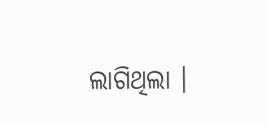ଲାଗିଥିଲା ।